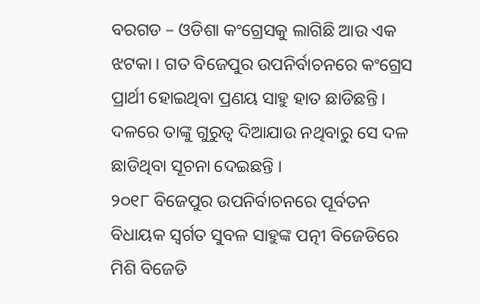ବରଗଡ – ଓଡିଶା କଂଗ୍ରେସକୁ ଲାଗିଛି ଆଉ ଏକ ଝଟକା । ଗତ ବିଜେପୁର ଉପନିର୍ବାଚନରେ କଂଗ୍ରେସ ପ୍ରାର୍ଥୀ ହୋଇଥିବା ପ୍ରଣୟ ସାହୁ ହାତ ଛାଡିଛନ୍ତି । ଦଳରେ ତାଙ୍କୁ ଗୁରୁତ୍ୱ ଦିଆଯାଉ ନଥିବାରୁ ସେ ଦଳ ଛାଡିଥିବା ସୂଚନା ଦେଇଛନ୍ତି ।
୨୦୧୮ ବିଜେପୁର ଉପନିର୍ବାଚନରେ ପୂର୍ବତନ ବିଧାୟକ ସ୍ୱର୍ଗତ ସୁବଳ ସାହୁଙ୍କ ପତ୍ନୀ ବିଜେଡିରେ ମିଶି ବିଜେଡି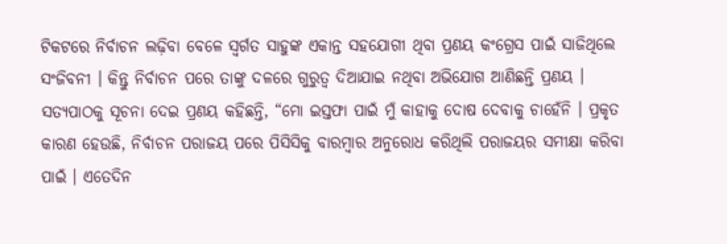ଟିକଟରେ ନିର୍ବାଚନ ଲଢ଼ିବା ବେଳେ ସ୍ୱର୍ଗତ ସାହୁଙ୍କ ଏକାନ୍ତ ସହଯୋଗୀ ଥିବା ପ୍ରଣୟ କଂଗ୍ରେସ ପାଇଁ ସାଜିଥିଲେ ସଂଜିବନୀ । କିନ୍ତୁ ନିର୍ବାଚନ ପରେ ତାଙ୍କୁ ଦଳରେ ଗୁରୁତ୍ୱ ଦିଆଯାଇ ନଥିବା ଅଭିଯୋଗ ଆଣିଛନ୍ତି ପ୍ରଣୟ ।
ସତ୍ୟପାଠକୁ ସୂଚନା ଦେଇ ପ୍ରଣୟ କହିଛନ୍ତି, “ମୋ ଇସ୍ତଫା ପାଇଁ ମୁଁ କାହାକୁ ଦୋଷ ଦେବାକୁ ଚାହେଁନି । ପ୍ରକୃତ କାରଣ ହେଉଛି, ନିର୍ବାଚନ ପରାଜୟ ପରେ ପିସିସିକୁ ବାରମ୍ବାର ଅନୁରୋଧ କରିଥିଲି ପରାଜୟର ସମୀକ୍ଷା କରିବା ପାଇଁ । ଏତେଦିନ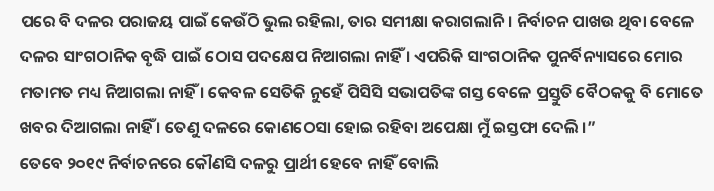ପରେ ବି ଦଳର ପରାଜୟ ପାଇଁ କେଉଁଠି ଭୁଲ ରହିଲା, ତାର ସମୀକ୍ଷା କରାଗଲାନି । ନିର୍ବାଚନ ପାଖଉ ଥିବା ବେଳେ ଦଳର ସାଂଗଠାନିକ ବୃଦ୍ଧି ପାଇଁ ଠୋସ ପଦକ୍ଷେପ ନିଆଗଲା ନାହିଁ । ଏପରିକି ସାଂଗଠାନିକ ପୁନର୍ବିନ୍ୟାସରେ ମୋର ମତାମତ ମଧ୍ୟ ନିଆଗଲା ନାହିଁ । କେବଳ ସେତିକି ନୁହେଁ ପିସିସି ସଭାପତିଙ୍କ ଗସ୍ତ ବେଳେ ପ୍ରସ୍ତୁତି ବୈଠକକୁ ବି ମୋତେ ଖବର ଦିଆଗଲା ନାହିଁ । ତେଣୁ ଦଳରେ କୋଣଠେସା ହୋଇ ରହିବା ଅପେକ୍ଷା ମୁଁ ଇସ୍ତଫା ଦେଲି ।”
ତେବେ ୨୦୧୯ ନିର୍ବାଚନରେ କୌଣସି ଦଳରୁ ପ୍ରାର୍ଥୀ ହେବେ ନାହିଁ ବୋଲି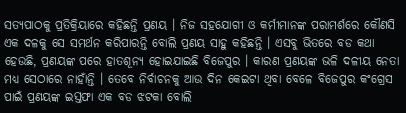ସତ୍ୟପାଠକୁ ପ୍ରତିକ୍ରିୟାରେ କହିଛନ୍ତି ପ୍ରଣୟ । ନିଜ ସହଯୋଗୀ ଓ କର୍ମୀମାନଙ୍କ ପରାମର୍ଶରେ କୌଣସି ଏକ ଦଳକୁ ସେ ସମର୍ଥନ କରିପାରନ୍ତି ବୋଲି ପ୍ରଣୟ ସାହୁ କହିଛନ୍ତି । ଏସବୁ ଭିତରେ ବଡ କଥା ହେଉଛି, ପ୍ରଣୟଙ୍କ ପରେ ହାତଶୂନ୍ୟ ହୋଇଯାଇଛି ବିଜେପୁର । କାରଣ ପ୍ରଣୟଙ୍କ ଭଳି ଦଳୀୟ ନେତା ମଧ୍ୟ ସେଠାରେ ନାହାଁନ୍ତି । ତେବେ ନିର୍ବାଚନକୁ ଆଉ ଦିନ କେଇଟା ଥିବା ବେଳେ ବିଜେପୁର କଂଗ୍ରେସ ପାଇଁ ପ୍ରଣୟଙ୍କ ଇସ୍ତଫା ଏକ ବଡ ଝଟକା ବୋଲି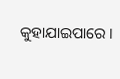କୁହାଯାଇପାରେ ।